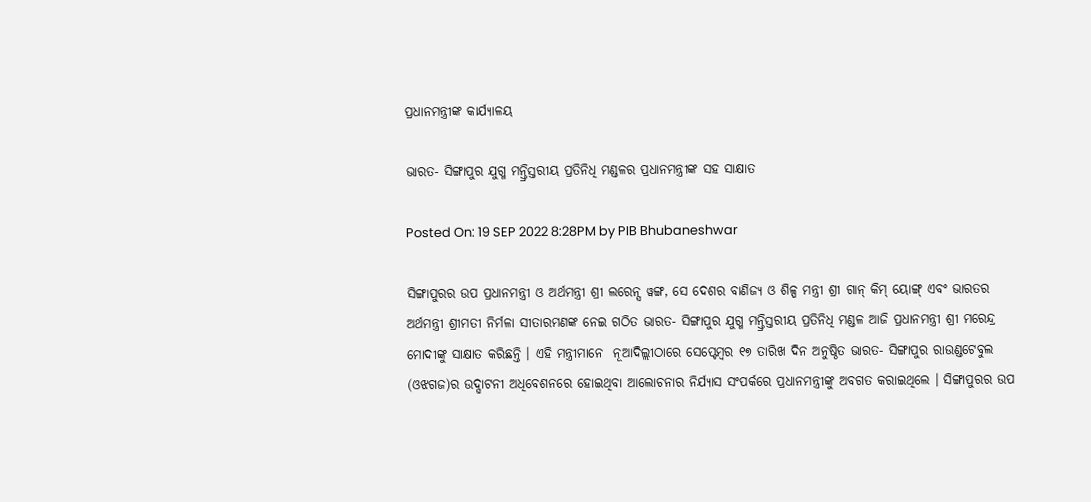ପ୍ରଧାନମନ୍ତ୍ରୀଙ୍କ କାର୍ଯ୍ୟାଳୟ

ଭାରତ- ସିଙ୍ଗାପୁର ଯୁଗ୍ମ ମନ୍ତ୍ରିସ୍ତରୀୟ ପ୍ରତିନିଧି ମଣ୍ଡଳର ପ୍ରଧାନମନ୍ତ୍ରୀଙ୍କ ସହ ସାକ୍ଷାତ

Posted On: 19 SEP 2022 8:28PM by PIB Bhubaneshwar

ସିଙ୍ଗାପୁରର ଉପ ପ୍ରଧାନମନ୍ତ୍ରୀ ଓ ଅର୍ଥମନ୍ତ୍ରୀ ଶ୍ରୀ ଲରେନ୍ସ ୱଙ୍ଗ, ସେ ଦେଶର ବାଣିଜ୍ୟ ଓ ଶିଳ୍ପ ମନ୍ତ୍ରୀ ଶ୍ରୀ ଗାନ୍ କିମ୍ ୟୋଙ୍ଗ୍ ଏବଂ ଭାରତର ଅର୍ଥମନ୍ତ୍ରୀ ଶ୍ରୀମତୀ ନିର୍ମଳା ସୀତାରମଣଙ୍କ ନେଇ ଗଠିତ ଭାରତ- ସିଙ୍ଗାପୁର ଯୁଗ୍ମ ମନ୍ତ୍ରିସ୍ତରୀୟ ପ୍ରତିନିଧି ମଣ୍ଡଳ ଆଜି ପ୍ରଧାନମନ୍ତ୍ରୀ ଶ୍ରୀ ମରେନ୍ଦ୍ର ମୋଦୀଙ୍କୁ ସାକ୍ଷାତ କରିଛନ୍ତି । ଏହି ମନ୍ତ୍ରୀମାନେ  ନୂଆଦିଲ୍ଲୀଠାରେ ସେପ୍ଟେମ୍ବର ୧୭ ତାରିଖ ଦିନ ଅନୁଷ୍ଠିତ ଭାରତ- ସିଙ୍ଗାପୁର ରାଉଣ୍ଡଟେବୁଲ (ଓଝଗଜ)ର ଉଦ୍ଘାଟନୀ ଅଧିବେଶନରେ ହୋଇଥିବା ଆଲୋଚନାର ନିର୍ଯ୍ୟାସ ସଂପର୍କରେ ପ୍ରଧାନମନ୍ତ୍ରୀଙ୍କୁ ଅବଗତ କରାଇଥିଲେ । ସିଙ୍ଗାପୁରର ଉପ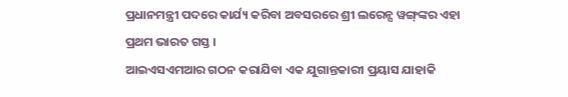ପ୍ରଧାନମନ୍ତ୍ରୀ ପଦରେ କାର୍ଯ୍ୟ କରିବା ଅବସରରେ ଶ୍ରୀ ଲରେନ୍ସ ୱଙ୍ଗ୍‌ଙ୍କର ଏହା ପ୍ରଥମ ଭାରତ ଗସ୍ତ ।
ଆଇଏସଏମଆର ଗଠନ କରାଯିବା ଏକ ଯୁଗାନ୍ତକାରୀ ପ୍ରୟାସ ଯାହାକି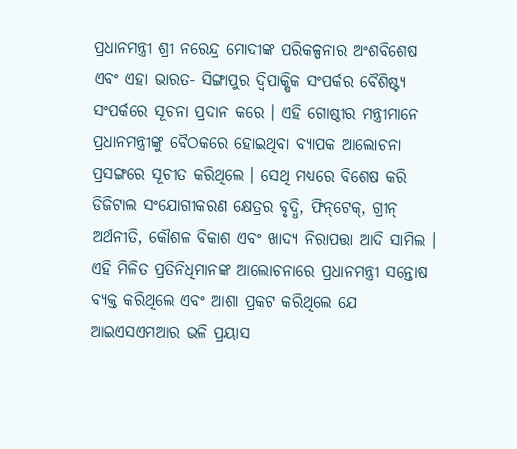ପ୍ରଧାନମନ୍ତ୍ରୀ ଶ୍ରୀ ନରେନ୍ଦ୍ର ମୋଦୀଙ୍କ ପରିକଳ୍ପନାର ଅଂଶବିଶେଷ ଏବଂ ଏହା ଭାରତ- ସିଙ୍ଗାପୁର ଦ୍ୱିପାକ୍ଷିକ ସଂପର୍କର ବୈଶିଷ୍ଟ୍ୟ ସଂପର୍କରେ ସୂଚନା ପ୍ରଦାନ କରେ । ଏହି ଗୋଷ୍ଠୀର ମନ୍ତ୍ରୀମାନେ ପ୍ରଧାନମନ୍ତ୍ରୀଙ୍କୁ ବୈଠକରେ ହୋଇଥିବା ବ୍ୟାପକ ଆଲୋଚନା ପ୍ରସଙ୍ଗରେ ସୂଚୀତ କରିଥିଲେ । ସେଥି ମଧ୍ୟରେ ବିଶେଷ କରି ଡିଜିଟାଲ ସଂଯୋଗୀକରଣ କ୍ଷେତ୍ରର ବୃଦ୍ଧି, ଫିନ୍‌ଟେକ୍‌, ଗ୍ରୀନ୍ ଅର୍ଥନୀତି, କୌଶଳ ବିକାଶ ଏବଂ ଖାଦ୍ୟ ନିରାପତ୍ତା ଆଦି ସାମିଲ ।
ଏହି ମିଳିତ ପ୍ରତିନିଧିମାନଙ୍କ ଆଲୋଚନାରେ ପ୍ରଧାନମନ୍ତ୍ରୀ ସନ୍ତୋଷ ବ୍ୟକ୍ତ କରିଥିଲେ ଏବଂ ଆଶା ପ୍ରକଟ କରିଥିଲେ ଯେ ଆଇଏସଏମଆର ଭଳି ପ୍ରୟାସ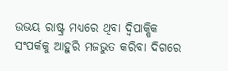ଉଭୟ ରାଷ୍ଟ୍ର ମଧ୍ୟରେ ଥିବା ଦ୍ୱିପାକ୍ଷିକ ସଂପର୍କକୁ ଆହୁରି ମଜଭୁତ କରିବା ଦିଗରେ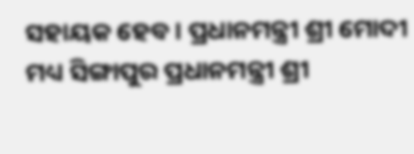ସହାୟକ ହେବ । ପ୍ରଧାନମନ୍ତ୍ରୀ ଶ୍ରୀ ମୋଦୀ  ମଧ୍ୟ ସିଙ୍ଗାପୁର ପ୍ରଧାନମନ୍ତ୍ରୀ ଶ୍ରୀ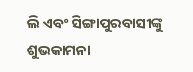ଲି ଏବଂ ସିଙ୍ଗାପୁରବାସୀଙ୍କୁ ଶୁଭକାମନା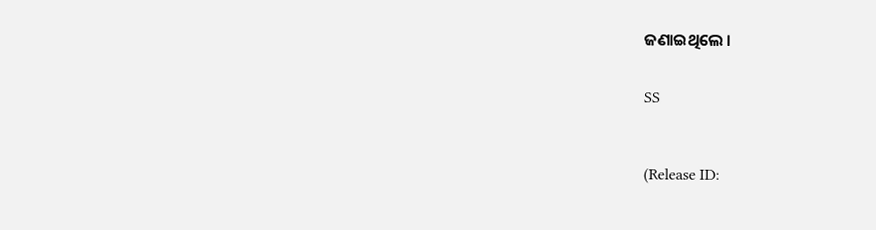ଜଣାଇଥିଲେ ।


SS



(Release ID: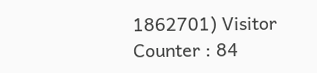1862701) Visitor Counter : 84